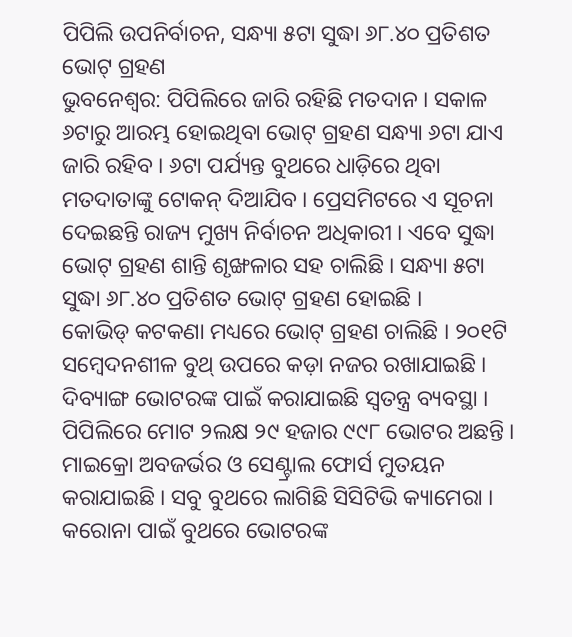ପିପିଲି ଉପନିର୍ବାଚନ, ସନ୍ଧ୍ୟା ୫ଟା ସୁଦ୍ଧା ୬୮.୪୦ ପ୍ରତିଶତ ଭୋଟ୍ ଗ୍ରହଣ
ଭୁବନେଶ୍ୱର: ପିପିଲିରେ ଜାରି ରହିଛି ମତଦାନ । ସକାଳ ୬ଟାରୁ ଆରମ୍ଭ ହୋଇଥିବା ଭୋଟ୍ ଗ୍ରହଣ ସନ୍ଧ୍ୟା ୬ଟା ଯାଏ ଜାରି ରହିବ । ୬ଟା ପର୍ଯ୍ୟନ୍ତ ବୁଥରେ ଧାଡ଼ିରେ ଥିବା ମତଦାତାଙ୍କୁ ଟୋକନ୍ ଦିଆଯିବ । ପ୍ରେସମିଟରେ ଏ ସୂଚନା ଦେଇଛନ୍ତି ରାଜ୍ୟ ମୁଖ୍ୟ ନିର୍ବାଚନ ଅଧିକାରୀ । ଏବେ ସୁଦ୍ଧା ଭୋଟ୍ ଗ୍ରହଣ ଶାନ୍ତି ଶୃଙ୍ଖଳାର ସହ ଚାଲିଛି । ସନ୍ଧ୍ୟା ୫ଟା ସୁଦ୍ଧା ୬୮.୪୦ ପ୍ରତିଶତ ଭୋଟ୍ ଗ୍ରହଣ ହୋଇଛି ।
କୋଭିଡ୍ କଟକଣା ମଧ୍ୟରେ ଭୋଟ୍ ଗ୍ରହଣ ଚାଲିଛି । ୨୦୧ଟି ସମ୍ବେଦନଶୀଳ ବୁଥ୍ ଉପରେ କଡ଼ା ନଜର ରଖାଯାଇଛି । ଦିବ୍ୟାଙ୍ଗ ଭୋଟରଙ୍କ ପାଇଁ କରାଯାଇଛି ସ୍ୱତନ୍ତ୍ର ବ୍ୟବସ୍ଥା । ପିପିଲିରେ ମୋଟ ୨ଲକ୍ଷ ୨୯ ହଜାର ୯୯୮ ଭୋଟର ଅଛନ୍ତି । ମାଇକ୍ରୋ ଅବଜର୍ଭର ଓ ସେଣ୍ଟ୍ରାଲ ଫୋର୍ସ ମୁତୟନ କରାଯାଇଛି । ସବୁ ବୁଥରେ ଲାଗିଛି ସିସିଟିଭି କ୍ୟାମେରା । କରୋନା ପାଇଁ ବୁଥରେ ଭୋଟରଙ୍କ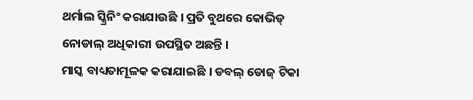ଥର୍ମାଲ ସ୍କ୍ରିନିଂ କରାଯାଉଛି । ପ୍ରତି ବୁଥରେ କୋଭିଡ୍ ନୋଡାଲ୍ ଅଧିକାରୀ ଉପସ୍ଥିତ ଅଛନ୍ତି ।
ମାସ୍କ ବାଧ୍ୟତାମୂଳକ କରାଯାଇଛି । ଡବଲ୍ ଡୋଜ୍ ଟିକା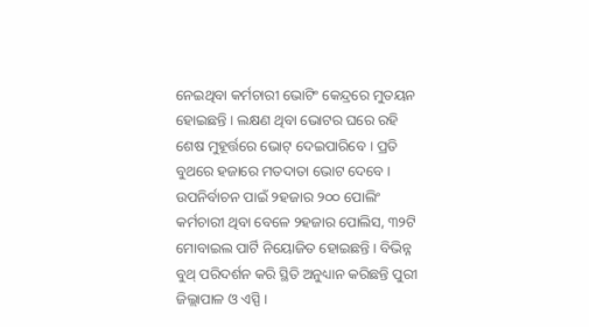ନେଇଥିବା କର୍ମଚାରୀ ଭୋଟିଂ କେନ୍ଦ୍ରରେ ମୁତୟନ ହୋଇଛନ୍ତି । ଲକ୍ଷଣ ଥିବା ଭୋଟର ଘରେ ରହି ଶେଷ ମୁହୂର୍ତ୍ତରେ ଭୋଟ୍ ଦେଇପାରିବେ । ପ୍ରତି ବୁଥରେ ହଜାରେ ମତଦାତା ଭୋଟ ଦେବେ । ଉପନିର୍ବାଚନ ପାଇଁ ୨ହଜାର ୨୦୦ ପୋଲିଂ କର୍ମଚାରୀ ଥିବା ବେଳେ ୨ହଜାର ପୋଲିସ, ୩୨ଟି ମୋବାଇଲ ପାର୍ଟି ନିୟୋଜିତ ହୋଇଛନ୍ତି । ବିଭିନ୍ନ ବୁଥ୍ ପରିଦର୍ଶନ କରି ସ୍ଥିତି ଅନୁଧ୍ୟାନ କରିଛନ୍ତି ପୁରୀ ଜିଲ୍ଲାପାଳ ଓ ଏସ୍ପି ।